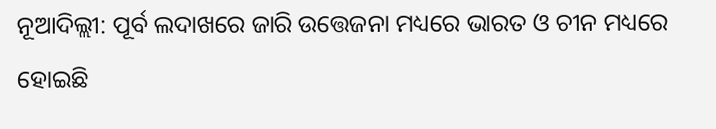ନୂଆଦିଲ୍ଲୀ: ପୂର୍ବ ଲଦାଖରେ ଜାରି ଉତ୍ତେଜନା ମଧ୍ୟରେ ଭାରତ ଓ ଚୀନ ମଧ୍ୟରେ ହୋଇଛି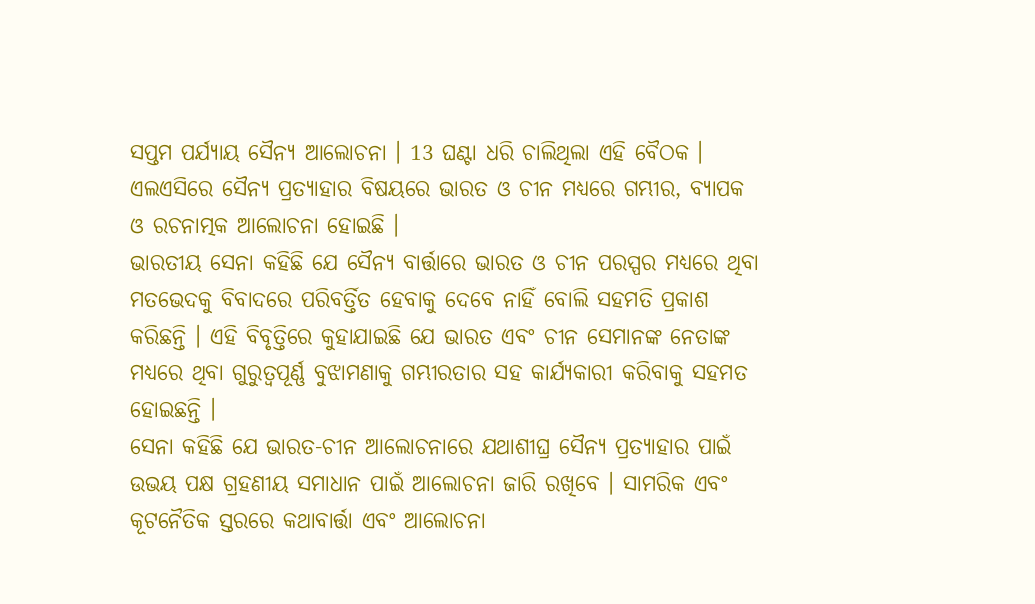ସପ୍ତମ ପର୍ଯ୍ୟାୟ ସୈନ୍ୟ ଆଲୋଚନା । 13 ଘଣ୍ଟା ଧରି ଚାଲିଥିଲା ଏହି ବୈଠକ । ଏଲଏସିରେ ସୈନ୍ୟ ପ୍ରତ୍ୟାହାର ବିଷୟରେ ଭାରତ ଓ ଚୀନ ମଧ୍ୟରେ ଗମ୍ଭୀର, ବ୍ୟାପକ ଓ ରଚନାତ୍ମକ ଆଲୋଚନା ହୋଇଛି ।
ଭାରତୀୟ ସେନା କହିଛି ଯେ ସୈନ୍ୟ ବାର୍ତ୍ତାରେ ଭାରତ ଓ ଚୀନ ପରସ୍ପର ମଧ୍ୟରେ ଥିବା ମତଭେଦକୁ ବିବାଦରେ ପରିବର୍ତ୍ତିତ ହେବାକୁ ଦେବେ ନାହିଁ ବୋଲି ସହମତି ପ୍ରକାଶ କରିଛନ୍ତି । ଏହି ବିବୃତ୍ତିରେ କୁହାଯାଇଛି ଯେ ଭାରତ ଏବଂ ଚୀନ ସେମାନଙ୍କ ନେତାଙ୍କ ମଧ୍ୟରେ ଥିବା ଗୁରୁତ୍ବପୂର୍ଣ୍ଣ ବୁଝାମଣାକୁ ଗମ୍ଭୀରତାର ସହ କାର୍ଯ୍ୟକାରୀ କରିବାକୁ ସହମତ ହୋଇଛନ୍ତି ।
ସେନା କହିଛି ଯେ ଭାରତ-ଚୀନ ଆଲୋଚନାରେ ଯଥାଶୀଘ୍ର ସୈନ୍ୟ ପ୍ରତ୍ୟାହାର ପାଇଁ ଉଭୟ ପକ୍ଷ ଗ୍ରହଣୀୟ ସମାଧାନ ପାଇଁ ଆଲୋଚନା ଜାରି ରଖିବେ । ସାମରିକ ଏବଂ କୂଟନୈତିକ ସ୍ତରରେ କଥାବାର୍ତ୍ତା ଏବଂ ଆଲୋଚନା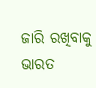ଜାରି ରଖିବାକୁ ଭାରତ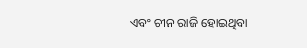ଏବଂ ଚୀନ ରାଜି ହୋଇଥିବା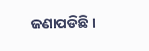ଜଣାପଡିଛି ।